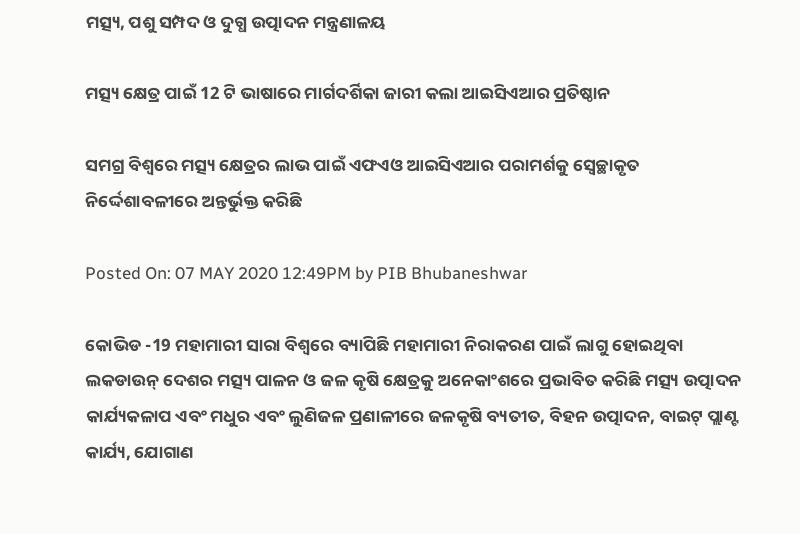ମତ୍ସ୍ୟ, ପଶୁ ସମ୍ପଦ ଓ ଦୁଗ୍ଧ ଉତ୍ପାଦନ ମନ୍ତ୍ରଣାଳୟ

ମତ୍ସ୍ୟ କ୍ଷେତ୍ର ପାଇଁ 12 ଟି ଭାଷାରେ ମାର୍ଗଦର୍ଶିକା ଜାରୀ କଲା ଆଇସିଏଆର ପ୍ରତିଷ୍ଠାନ

ସମଗ୍ର ବିଶ୍ୱରେ ମତ୍ସ୍ୟ କ୍ଷେତ୍ରର ଲାଭ ପାଇଁ ଏଫଏଓ ଆଇସିଏଆର ପରାମର୍ଶକୁ ସ୍ୱେଚ୍ଛାକୃତ ନିର୍ଦ୍ଦେଶାବଳୀରେ ଅନ୍ତର୍ଭୁକ୍ତ କରିଛି

Posted On: 07 MAY 2020 12:49PM by PIB Bhubaneshwar

କୋଭିଡ -19 ମହାମାରୀ ସାରା ବିଶ୍ୱରେ ବ୍ୟାପିଛି ମହାମାରୀ ନିରାକରଣ ପାଇଁ ଲାଗୁ ହୋଇଥିବା ଲକଡାଉନ୍ ଦେଶର ମତ୍ସ୍ୟ ପାଳନ ଓ ଜଳ କୃଷି କ୍ଷେତ୍ରକୁ ଅନେକାଂଶରେ ପ୍ରଭାବିତ କରିଛି ମତ୍ସ୍ୟ ଉତ୍ପାଦନ କାର୍ଯ୍ୟକଳାପ ଏବଂ ମଧୁର ଏବଂ ଲୁଣିଜଳ ପ୍ରଣାଳୀରେ ଜଳକୃଷି ବ୍ୟତୀତ, ବିହନ ଉତ୍ପାଦନ, ବାଇଟ୍ ପ୍ଲାଣ୍ଟ କାର୍ଯ୍ୟ, ଯୋଗାଣ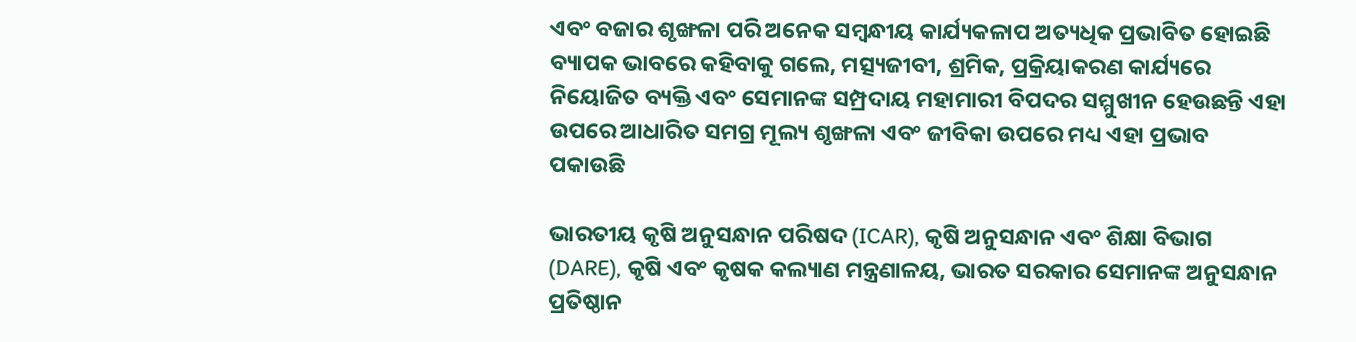ଏବଂ ବଜାର ଶୃଙ୍ଖଳା ପରି ଅନେକ ସମ୍ବନ୍ଧୀୟ କାର୍ଯ୍ୟକଳାପ ଅତ୍ୟଧିକ ପ୍ରଭାବିତ ହୋଇଛି ବ୍ୟାପକ ଭାବରେ କହିବାକୁ ଗଲେ, ମତ୍ସ୍ୟଜୀବୀ, ଶ୍ରମିକ, ପ୍ରକ୍ରିୟାକରଣ କାର୍ଯ୍ୟରେ ନିୟୋଜିତ ବ୍ୟକ୍ତି ଏବଂ ସେମାନଙ୍କ ସମ୍ପ୍ରଦାୟ ମହାମାରୀ ବିପଦର ସମ୍ମୁଖୀନ ହେଉଛନ୍ତି ଏହା ଉପରେ ଆଧାରିତ ସମଗ୍ର ମୂଲ୍ୟ ଶୃଙ୍ଖଳା ଏବଂ ଜୀବିକା ଉପରେ ମଧ୍ୟ ଏହା ପ୍ରଭାବ ପକାଉଛି

ଭାରତୀୟ କୃଷି ଅନୁସନ୍ଧାନ ପରିଷଦ (ICAR), କୃଷି ଅନୁସନ୍ଧାନ ଏବଂ ଶିକ୍ଷା ବିଭାଗ (DARE), କୃଷି ଏବଂ କୃଷକ କଲ୍ୟାଣ ମନ୍ତ୍ରଣାଳୟ, ଭାରତ ସରକାର ସେମାନଙ୍କ ଅନୁସନ୍ଧାନ ପ୍ରତିଷ୍ଠାନ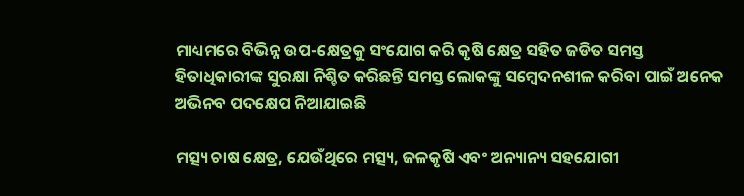ମାଧ୍ୟମରେ ବିଭିନ୍ନ ଉପ-କ୍ଷେତ୍ରକୁ ସଂଯୋଗ କରି କୃଷି କ୍ଷେତ୍ର ସହିତ ଜଡିତ ସମସ୍ତ ହିତାଧିକାରୀଙ୍କ ସୁରକ୍ଷା ନିଶ୍ଚିତ କରିଛନ୍ତି ସମସ୍ତ ଲୋକଙ୍କୁ ସମ୍ବେଦନଶୀଳ କରିବା ପାଇଁ ଅନେକ ଅଭିନବ ପଦକ୍ଷେପ ନିଆଯାଇଛି

ମତ୍ସ୍ୟ ଚାଷ କ୍ଷେତ୍ର, ଯେଉଁଥିରେ ମତ୍ସ୍ୟ, ଜଳକୃଷି ଏବଂ ଅନ୍ୟାନ୍ୟ ସହଯୋଗୀ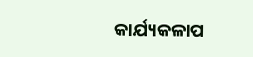କାର୍ଯ୍ୟକଳାପ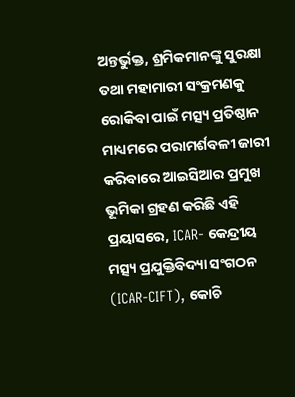ଅନ୍ତର୍ଭୁକ୍ତ, ଶ୍ରମିକମାନଙ୍କୁ ସୁରକ୍ଷା ତଥା ମହାମାରୀ ସଂକ୍ରମଣକୁ ରୋକିବା ପାଇଁ ମତ୍ସ୍ୟ ପ୍ରତିଷ୍ଠାନ ମାଧ୍ୟମରେ ପରାମର୍ଶବଳୀ ଜାରୀ କରିବାରେ ଆଇସିଆର ପ୍ରମୁଖ ଭୂମିକା ଗ୍ରହଣ କରିଛି ଏହି ପ୍ରୟାସରେ, ICAR- କେନ୍ଦ୍ରୀୟ ମତ୍ସ୍ୟ ପ୍ରଯୁକ୍ତିବିଦ୍ୟା ସଂଗଠନ (ICAR-CIFT), କୋଚି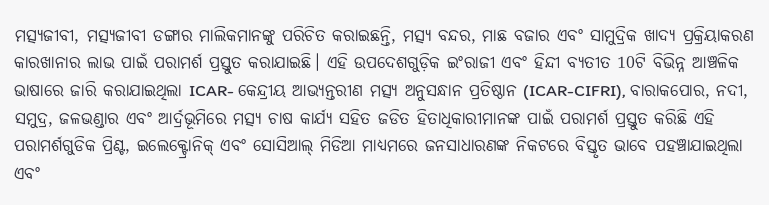ମତ୍ସ୍ୟଜୀବୀ, ମତ୍ସ୍ୟଜୀବୀ ଡଙ୍ଗାର ମାଲିକମାନଙ୍କୁ ପରିଚିତ କରାଇଛନ୍ତି, ମତ୍ସ୍ୟ ବନ୍ଦର, ମାଛ ବଜାର ଏବଂ ସାମୁଦ୍ରିକ ଖାଦ୍ୟ ପ୍ରକ୍ରିୟାକରଣ କାରଖାନାର ଲାଭ ପାଇଁ ପରାମର୍ଶ ପ୍ରସ୍ତୁତ କରାଯାଇଛି। ଏହି ଉପଦେଶଗୁଡ଼ିକ ଇଂରାଜୀ ଏବଂ ହିନ୍ଦୀ ବ୍ୟତୀତ 10ଟି ବିଭିନ୍ନ ଆଞ୍ଚଳିକ ଭାଷାରେ ଜାରି କରାଯାଇଥିଲା ICAR- କେନ୍ଦ୍ରୀୟ ଆଭ୍ୟନ୍ତରୀଣ ମତ୍ସ୍ୟ ଅନୁସନ୍ଧାନ ପ୍ରତିଷ୍ଠାନ (ICAR-CIFRI), ବାରାକପୋର, ନଦୀ, ସମୁଦ୍ର, ଜଳଭଣ୍ଡାର ଏବଂ ଆର୍ଦ୍ରଭୂମିରେ ମତ୍ସ୍ୟ ଚାଷ କାର୍ଯ୍ୟ ସହିତ ଜଡିତ ହିତାଧିକାରୀମାନଙ୍କ ପାଇଁ ପରାମର୍ଶ ପ୍ରସ୍ତୁତ କରିଛି ଏହି ପରାମର୍ଶଗୁଡିକ ପ୍ରିଣ୍ଟ, ଇଲେକ୍ଟ୍ରୋନିକ୍ ଏବଂ ସୋସିଆଲ୍ ମିଡିଆ ମାଧ୍ୟମରେ ଜନସାଧାରଣଙ୍କ ନିକଟରେ ବିସ୍ତୃତ ଭାବେ ପହଞ୍ଚାଯାଇଥିଲା ଏବଂ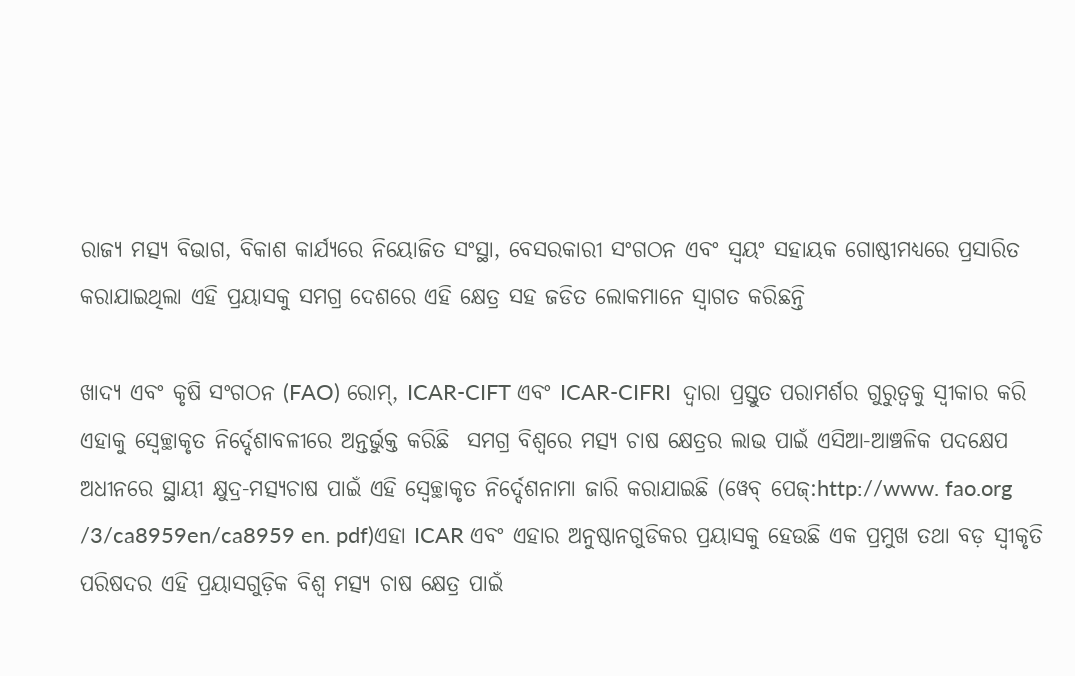ରାଜ୍ୟ ମତ୍ସ୍ୟ ବିଭାଗ, ବିକାଶ କାର୍ଯ୍ୟରେ ନିୟୋଜିତ ସଂସ୍ଥା, ବେସରକାରୀ ସଂଗଠନ ଏବଂ ସ୍ବୟଂ ସହାୟକ ଗୋଷ୍ଠୀମଧ୍ୟରେ ପ୍ରସାରିତ  କରାଯାଇଥିଲା ଏହି ପ୍ରୟାସକୁ ସମଗ୍ର ଦେଶରେ ଏହି କ୍ଷେତ୍ର ସହ ଜଡିତ ଲୋକମାନେ ସ୍ୱାଗତ କରିଛନ୍ତି

ଖାଦ୍ୟ ଏବଂ କୃଷି ସଂଗଠନ (FAO) ରୋମ୍, ICAR-CIFT ଏବଂ ICAR-CIFRI  ଦ୍ଵାରା ପ୍ରସ୍ତୁତ ପରାମର୍ଶର ଗୁରୁତ୍ୱକୁ ସ୍ୱୀକାର କରି ଏହାକୁ ସ୍ଵେଚ୍ଛାକୃତ ନିର୍ଦ୍ଦେଶାବଳୀରେ ଅନ୍ତର୍ଭୁକ୍ତ କରିଛି  ସମଗ୍ର ବିଶ୍ୱରେ ମତ୍ସ୍ୟ ଚାଷ କ୍ଷେତ୍ରର ଲାଭ ପାଇଁ ଏସିଆ-ଆଞ୍ଚଳିକ ପଦକ୍ଷେପ ଅଧୀନରେ ସ୍ଥାୟୀ କ୍ଷୁଦ୍ର-ମତ୍ସ୍ୟଚାଷ ପାଇଁ ଏହି ସ୍ୱେଚ୍ଛାକୃତ ନିର୍ଦ୍ଦେଶନାମା ଜାରି କରାଯାଇଛି (ୱେବ୍ ପେଜ୍:http://www. fao.org /3/ca8959en/ca8959 en. pdf)ଏହା ICAR ଏବଂ ଏହାର ଅନୁଷ୍ଠାନଗୁଡିକର ପ୍ରୟାସକୁ ହେଉଛି ଏକ ପ୍ରମୁଖ ତଥା ବଡ଼ ସ୍ୱୀକୃତି ପରିଷଦର ଏହି ପ୍ରୟାସଗୁଡ଼ିକ ବିଶ୍ୱ ମତ୍ସ୍ୟ ଚାଷ କ୍ଷେତ୍ର ପାଇଁ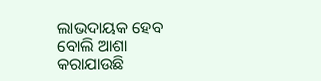ଲାଭଦାୟକ ହେବ ବୋଲି ଆଶା କରାଯାଉଛି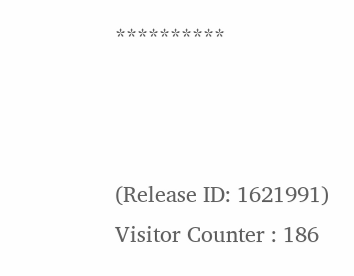**********



(Release ID: 1621991) Visitor Counter : 186